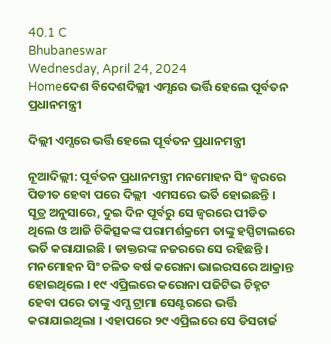40.1 C
Bhubaneswar
Wednesday, April 24, 2024
Homeଦେଶ ବିଦେଶଦିଲ୍ଲୀ ଏମ୍ସରେ ଭର୍ତ୍ତି ହେଲେ ପୂର୍ବତନ ପ୍ରଧାନମନ୍ତ୍ରୀ

ଦିଲ୍ଲୀ ଏମ୍ସରେ ଭର୍ତ୍ତି ହେଲେ ପୂର୍ବତନ ପ୍ରଧାନମନ୍ତ୍ରୀ

ନୂଆଦିଲ୍ଲୀ: ପୂର୍ବତନ ପ୍ରଧାନମନ୍ତ୍ରୀ ମନମୋହନ ସିଂ ଜ୍ୱରରେ ପିଡୀତ ହେବା ପରେ ଦିଲ୍ଲୀ  ଏମସରେ ଭର୍ତି ହୋଇଛନ୍ତି । ସୂତ୍ର ଅନୁସାରେ, ଦୁଇ ଦିନ ପୂର୍ବରୁ ସେ ଜ୍ୱରରେ ପୀଡିତ ଥିଲେ ଓ ଆଜି ଚିକିତ୍ସକଙ୍କ ପରାମର୍ଶକ୍ରମେ ତାଙ୍କୁ ହସ୍ପିଟାଲରେ ଭର୍ତି କରାଯାଇଛି । ଡାକ୍ତରଙ୍କ ନଜରରେ ସେ ରହିଛନ୍ତି । ମନମୋହନ ସିଂ ଚଳିତ ବର୍ଷ କରୋନା ଭାଇରସରେ ଆକ୍ରାନ୍ତ ହୋଇଥିଲେ । ୧୯ ଏପ୍ରିଲରେ କରୋନା ପଜିଟିଭ ଚିହ୍ନଟ ହେବା ପରେ ତାଙ୍କୁ ଏମ୍ସ ଟ୍ରାମା ସେଣ୍ଟରରେ ଭର୍ତ୍ତି କରାଯାଇଥିଲା । ଏହାପରେ ୨୯ ଏପ୍ରିଲରେ ସେ ଡିସଚାର୍ଜ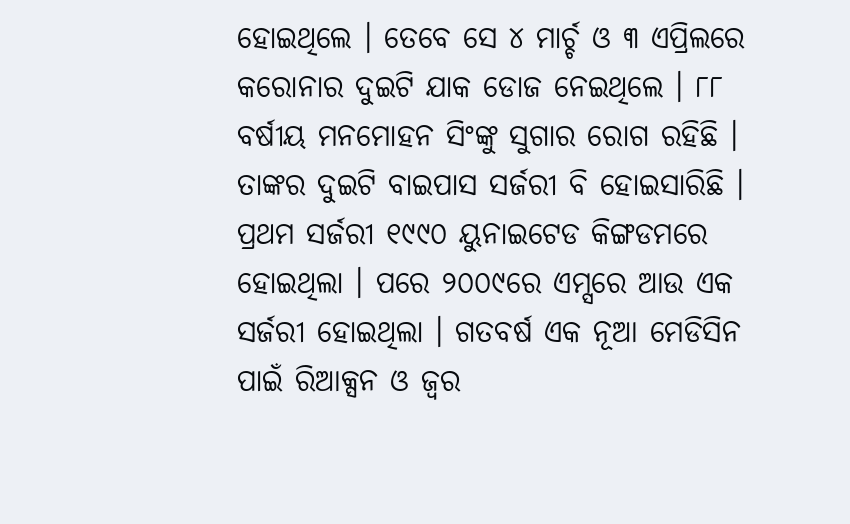ହୋଇଥିଲେ । ତେବେ ସେ ୪ ମାର୍ଚ୍ଚ ଓ ୩ ଏପ୍ରିଲରେ କରୋନାର ଦୁଇଟି ଯାକ ଡୋଜ ନେଇଥିଲେ । ୮୮ ବର୍ଷୀୟ ମନମୋହନ ସିଂଙ୍କୁ ସୁଗାର ରୋଗ ରହିଛି । ତାଙ୍କର ଦୁଇଟି ବାଇପାସ ସର୍ଜରୀ ବି ହୋଇସାରିଛି । ପ୍ରଥମ ସର୍ଜରୀ ୧୯୯୦ ୟୁନାଇଟେଡ କିଙ୍ଗଡମରେ ହୋଇଥିଲା । ପରେ ୨୦୦୯ରେ ଏମ୍ସରେ ଆଉ ଏକ ସର୍ଜରୀ ହୋଇଥିଲା । ଗତବର୍ଷ ଏକ ନୂଆ ମେଡିସିନ ପାଇଁ ରିଆକ୍ସନ ଓ ଜ୍ୱର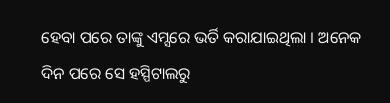ହେବା ପରେ ତାଙ୍କୁ ଏମ୍ସରେ ଭର୍ତି କରାଯାଇଥିଲା । ଅନେକ ଦିନ ପରେ ସେ ହସ୍ପିଟାଲରୁ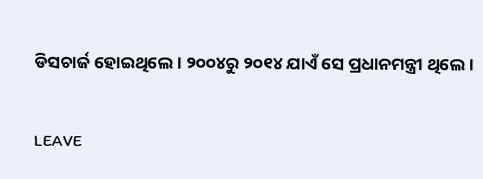ଡିସଚାର୍ଜ ହୋଇଥିଲେ । ୨୦୦୪ରୁ ୨୦୧୪ ଯାଏଁ ସେ ପ୍ରଧାନମନ୍ତ୍ରୀ ଥିଲେ ।

LEAVE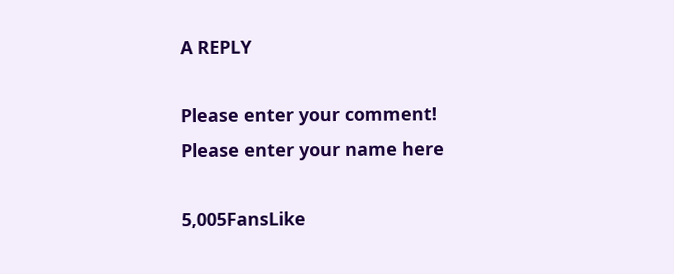A REPLY

Please enter your comment!
Please enter your name here

5,005FansLike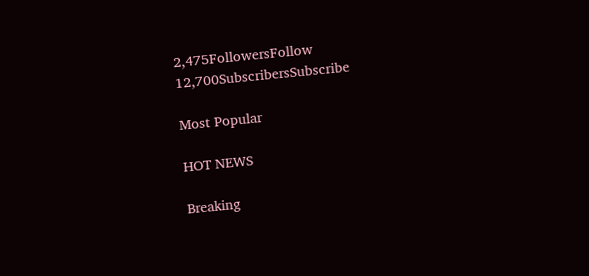2,475FollowersFollow
12,700SubscribersSubscribe

Most Popular

HOT NEWS

Breaking